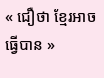« ជឿថា ខ្មែរអាចធ្វើបាន »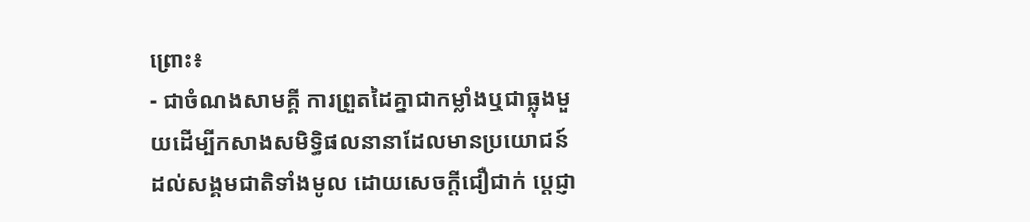ព្រោះ៖
- ជាចំណងសាមគ្គី ការព្រួតដៃគ្នាជាកម្លាំងឬជាធ្លុងមួយដើម្បីកសាងសមិទ្ធិផលនានាដែលមានប្រយោជន៍ដល់សង្គមជាតិទាំងមូល ដោយសេចក្តីជឿជាក់ ប្តេជ្ញា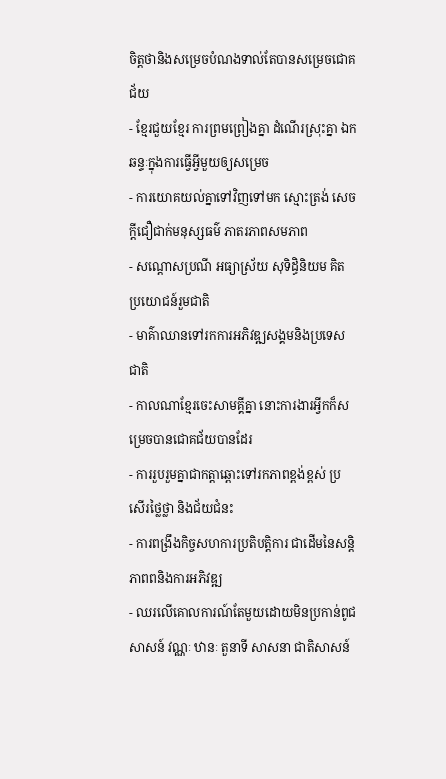ចិត្តថានិងសម្រេចបំណងទាល់តែបានសម្រេចជោគជ័យ
- ខ្មែរជួយខ្មែរ ការព្រមព្រៀងគ្នា ដំណើរស្រុះគ្នា ឯកឆន្ទៈក្នុងការធ្វើអ្វីមួយឲ្យសម្រេច
- ការយោគយល់គ្នាទៅវិញទៅមក ស្មោះត្រង់ សេចក្តីជឿជាក់មនុស្សធម៌ ភាតរភាពសមភាព
- សណ្តោសប្រណី អធ្យាស្រ័យ សុទិដ្ធិនិយម គិតប្រយោជន៍រួមជាតិ
- មាគ៌ាឈានទៅរកការអភិវឌ្ឍសង្គមនិងប្រទេសជាតិ
- កាលណាខ្មែរចេះសាមគ្គីគ្នា នោះការងារអ្វីកក៏សម្រេចបានជោគជ័យបានដែរ
- ការរួបរួមគ្នាជាកត្តាឆ្ពោះទៅរកភាពខ្ពង់ខ្ពស់ ប្រសើរថ្លៃថ្លា និងជ័យជំនះ
- ការពង្រឹងកិច្ចសហការប្រតិបត្តិការ ជាដើមនៃសន្តិភាពពនិងការអភិវឌ្ឍ
- ឈរលើគោលការណ៍តែមួយដោយមិនប្រកាន់ពូជសាសន៍ វណ្ណៈ ឋានៈ តួនាទី សាសនា ជាតិសាសន៍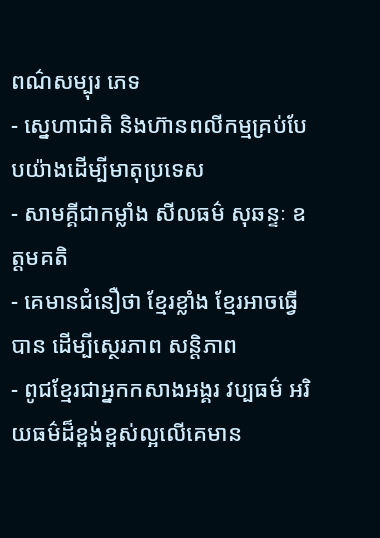ពណ៌សម្បុរ ភេទ
- ស្នេហាជាតិ និងហ៊ានពលីកម្មគ្រប់បែបយ៉ាងដើម្បីមាតុប្រទេស
- សាមគ្គីជាកម្លាំង សីលធម៌ សុឆន្ទៈ ឧត្តមគតិ
- គេមានជំនឿថា ខ្មែរខ្លាំង ខ្មែរអាចធ្វើបាន ដើម្បីស្ថេរភាព សន្តិភាព
- ពូជខ្មែរជាអ្នកកសាងអង្គរ វប្បធម៌ អរិយធម៌ដ៏ខ្ពង់ខ្ពស់ល្អលើគេមាន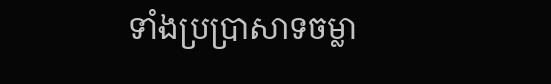ទាំងប្រប្រាសាទចម្លា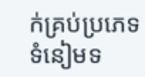ក់គ្រប់ប្រភេទ ទំនៀមទ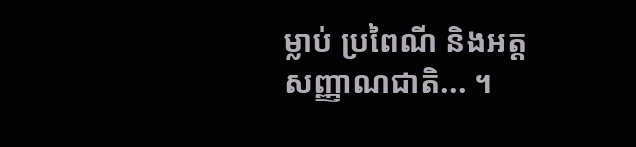ម្លាប់ ប្រពៃណី និងអត្តសញ្ញាណជាតិ... ។